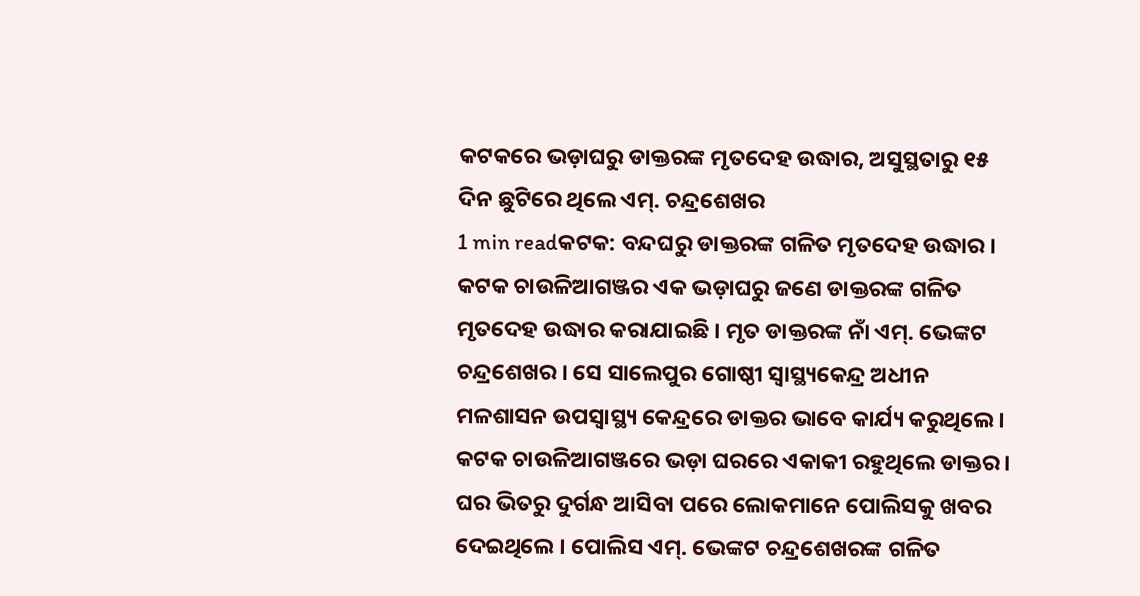କଟକରେ ଭଡ଼ାଘରୁ ଡାକ୍ତରଙ୍କ ମୃତଦେହ ଉଦ୍ଧାର, ଅସୁସ୍ଥତାରୁ ୧୫ ଦିନ ଛୁଟିରେ ଥିଲେ ଏମ୍. ଚନ୍ଦ୍ରଶେଖର
1 min readକଟକ: ବନ୍ଦଘରୁ ଡାକ୍ତରଙ୍କ ଗଳିତ ମୃତଦେହ ଉଦ୍ଧାର । କଟକ ଚାଉଳିଆଗଞ୍ଜର ଏକ ଭଡ଼ାଘରୁ ଜଣେ ଡାକ୍ତରଙ୍କ ଗଳିତ ମୃତଦେହ ଉଦ୍ଧାର କରାଯାଇଛି । ମୃତ ଡାକ୍ତରଙ୍କ ନାଁ ଏମ୍. ଭେଙ୍କଟ ଚନ୍ଦ୍ରଶେଖର । ସେ ସାଲେପୁର ଗୋଷ୍ଠୀ ସ୍ୱାସ୍ଥ୍ୟକେନ୍ଦ୍ର ଅଧୀନ ମଳଶାସନ ଉପସ୍ୱାସ୍ଥ୍ୟ କେନ୍ଦ୍ରରେ ଡାକ୍ତର ଭାବେ କାର୍ଯ୍ୟ କରୁଥିଲେ । କଟକ ଚାଉଳିଆଗଞ୍ଜରେ ଭଡ଼ା ଘରରେ ଏକାକୀ ରହୁଥିଲେ ଡାକ୍ତର । ଘର ଭିତରୁ ଦୁର୍ଗନ୍ଧ ଆସିବା ପରେ ଲୋକମାନେ ପୋଲିସକୁ ଖବର ଦେଇଥିଲେ । ପୋଲିସ ଏମ୍. ଭେଙ୍କଟ ଚନ୍ଦ୍ରଶେଖରଙ୍କ ଗଳିତ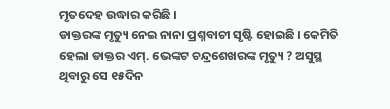ମୃତଦେହ ଉଦ୍ଧାର କରିଛି ।
ଡାକ୍ତରଙ୍କ ମୃତ୍ୟୁ ନେଇ ନାନା ପ୍ରଶ୍ନବାଚୀ ସୃଷ୍ଟି ହୋଇଛି । କେମିତି ହେଲା ଡାକ୍ତର ଏମ୍. ଭେଙ୍କଟ ଚନ୍ଦ୍ରଶେଖରଙ୍କ ମୃତ୍ୟୁ ? ଅସୁସ୍ଥ ଥିବାରୁ ସେ ୧୫ଦିନ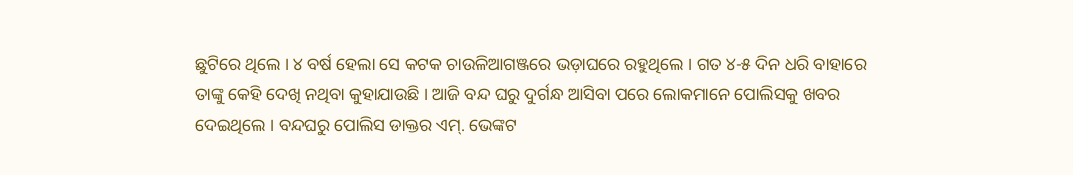ଛୁଟିରେ ଥିଲେ । ୪ ବର୍ଷ ହେଲା ସେ କଟକ ଚାଉଳିଆଗଞ୍ଜରେ ଭଡ଼ାଘରେ ରହୁଥିଲେ । ଗତ ୪-୫ ଦିନ ଧରି ବାହାରେ ତାଙ୍କୁ କେହି ଦେଖି ନଥିବା କୁହାଯାଉଛି । ଆଜି ବନ୍ଦ ଘରୁ ଦୁର୍ଗନ୍ଧ ଆସିବା ପରେ ଲୋକମାନେ ପୋଲିସକୁ ଖବର ଦେଇଥିଲେ । ବନ୍ଦଘରୁ ପୋଲିସ ଡାକ୍ତର ଏମ୍. ଭେଙ୍କଟ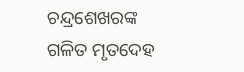ଚନ୍ଦ୍ରଶେଖରଙ୍କ ଗଳିତ ମୃତଦେହ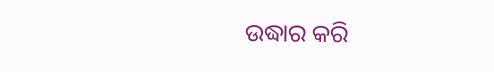ଉଦ୍ଧାର କରି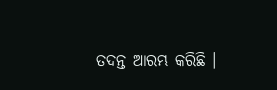ତଦନ୍ତ ଆରମ୍ଭ କରିଛି ।